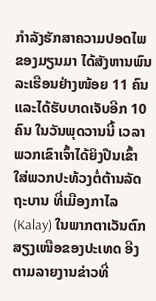ກຳລັງຮັກສາຄວາມປອດໄພ ຂອງມຽນມາ ໄດ້ສັງຫານພົນລະເຮືອນຢ່າງໜ້ອຍ 11 ຄົນ ແລະໄດ້ຮັບບາດເຈັບອີກ 10 ຄົນ ໃນວັນພຸດວານນີ້ ເວລາພວກເຂົາເຈົ້າໄດ້ຍິງປືນເຂົ້າໃສ່ພວກປະທ້ວງຕໍ່ຕ້ານລັດຖະບານ ທີ່ເມືອງກາໄລ (Kalay) ໃນພາກຕາເວັນຕົກສຽງເໜືອຂອງປະເທດ ອີງຕາມລາຍງານຂ່າວທີ່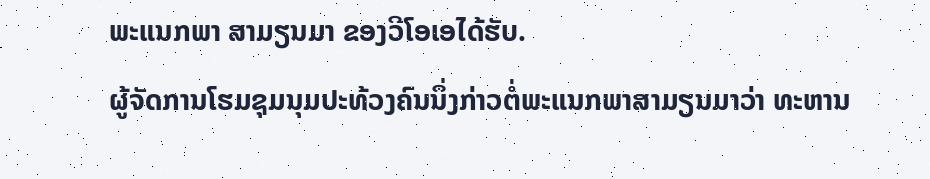ພະແນກພາ ສາມຽນມາ ຂອງວີໂອເອໄດ້ຮັບ.
ຜູ້ຈັດການໂຮມຊຸມນຸມປະທ້ວງຄົນນຶ່ງກ່າວຕໍ່ພະແນກພາສາມຽນມາວ່າ ທະຫານ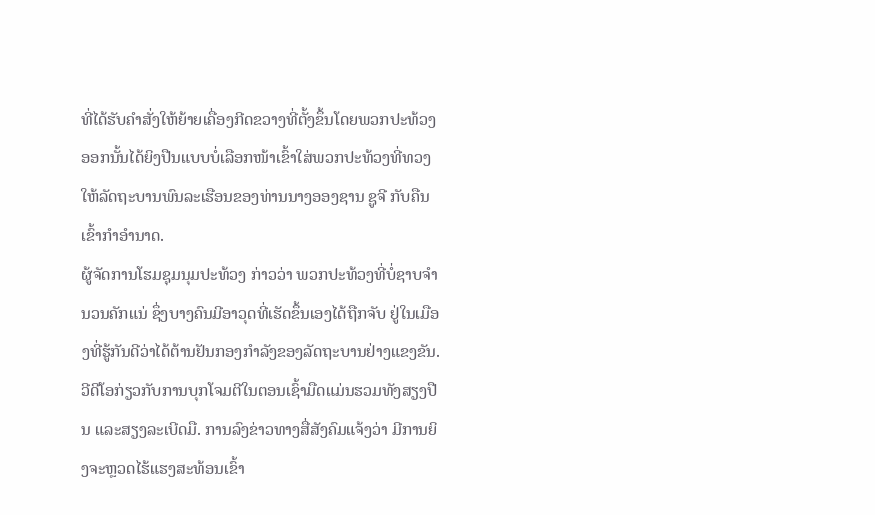ທີ່ໄດ້ຮັບຄຳສັ່ງໃຫ້ຍ້າຍເຄື່ອງກີດຂວາງທີ່ຕັ້ງຂຶ້ນໂດຍພວກປະທ້ວງອອກນັ້ນໄດ້ຍິງປືນແບບບໍ່ເລືອກໜ້າເຂົ້າໃສ່ພວກປະທ້ວງທີ່ທວງໃຫ້ລັດຖະບານພົນລະເຮືອນຂອງທ່ານນາງອອງຊານ ຊູຈີ ກັບຄືນເຂົ້າກຳອຳນາດ.
ຜູ້ຈັດການໂຮມຊຸມນຸມປະທ້ວງ ກ່າວວ່າ ພວກປະທ້ວງທີ່ບໍ່ຊາບຈຳນວນຄັກແນ່ ຊຶ່ງບາງຄົນມີອາວຸດທີ່ເຮັດຂຶ້ນເອງໄດ້ຖືກຈັບ ຢູ່ໃນເມືອງທີ່ຮູ້ກັນດີວ່າໄດ້ຕ້ານຢັນກອງກຳລັງຂອງລັດຖະບານຢ່າງແຂງຂັນ.
ວີດີໂອກ່ຽວກັບການບຸກໂຈມຕີໃນຕອນເຊົ້າມືດແມ່ນຮວມທັງສຽງປືນ ແລະສຽງລະເບີດມື. ການລົງຂ່າວທາງສື່ສັງຄົມແຈ້ງວ່າ ມີການຍິງຈະຫຼວດໄຮ້ແຮງສະທ້ອນເຂົ້າ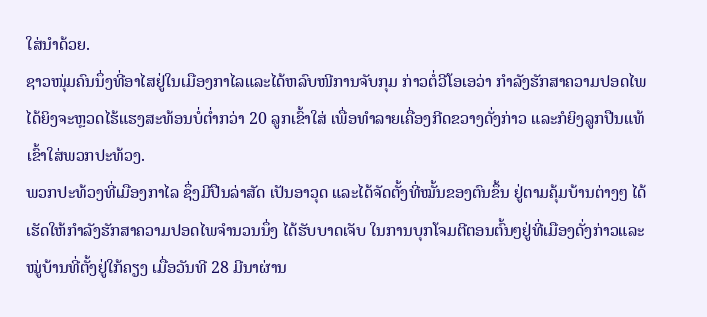ໃສ່ນຳດ້ວຍ.
ຊາວໜຸ່ມຄົນນຶ່ງທີ່ອາໄສຢູ່ໃນເມືອງກາໄລແລະໄດ້ຫລົບໜີການຈັບກຸມ ກ່າວຕໍ່ວີໂອເອວ່າ ກຳລັງຮັກສາຄວາມປອດໄພໄດ້ຍິງຈະຫຼວດໄຮ້ແຮງສະທ້ອນບໍ່ຕໍ່າກວ່າ 20 ລູກເຂົ້າໃສ່ ເພື່ອທໍາລາຍເຄື່ອງກີດຂວາງດັ່ງກ່າວ ແລະກໍຍິງລູກປືນແທ້ເຂົ້າໃສ່ພວກປະທ້ວງ.
ພວກປະທ້ວງທີ່ເມືອງກາໄລ ຊຶ່ງມີປືນລ່າສັດ ເປັນອາວຸດ ແລະໄດ້ຈັດຕັ້ງທີ່ໝັ້ນຂອງຕົນຂຶ້ນ ຢູ່ຕາມຄຸ້ມບ້ານຕ່າງໆ ໄດ້ເຮັດໃຫ້ກຳລັງຮັກສາຄວາມປອດໄພຈຳນວນນຶ່ງ ໄດ້ຮັບບາດເຈັບ ໃນການບຸກໂຈມຕີຕອນຕົ້ນໆຢູ່ທີ່ເມືອງດັ່ງກ່າວແລະໝູ່ບ້ານທີ່ຕັ້ງຢູ່ໃກ້ຄຽງ ເມື່ອວັນທີ 28 ມີນາຜ່ານ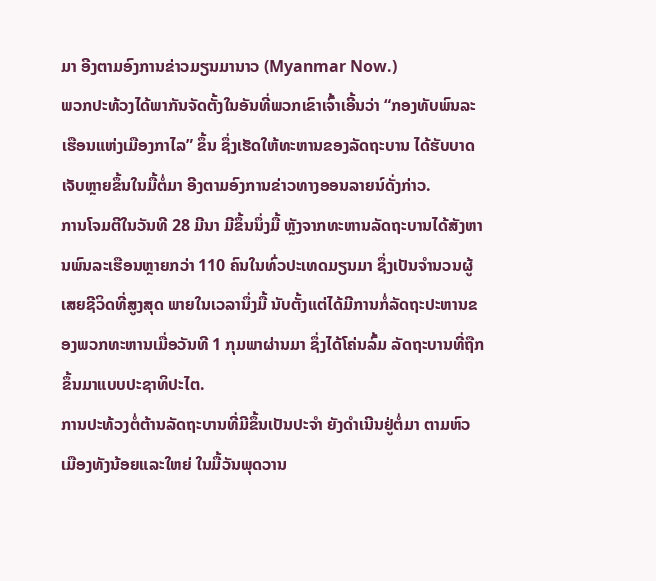ມາ ອີງຕາມອົງການຂ່າວມຽນມານາວ (Myanmar Now.)
ພວກປະທ້ວງໄດ້ພາກັນຈັດຕັ້ງໃນອັນທີ່ພວກເຂົາເຈົ້າເອີ້ນວ່າ “ກອງທັບພົນລະເຮືອນແຫ່ງເມືອງກາໄລ” ຂຶ້ນ ຊຶ່ງເຮັດໃຫ້ທະຫານຂອງລັດຖະບານ ໄດ້ຮັບບາດເຈັບຫຼາຍຂຶ້ນໃນມື້ຕໍ່ມາ ອີງຕາມອົງການຂ່າວທາງອອນລາຍນ໌ດັ່ງກ່າວ.
ການໂຈມຕີໃນວັນທີ 28 ມີນາ ມີຂຶ້ນນຶ່ງມື້ ຫຼັງຈາກທະຫານລັດຖະບານໄດ້ສັງຫານພົນລະເຮືອນຫຼາຍກວ່າ 110 ຄົນໃນທົ່ວປະເທດມຽນມາ ຊຶ່ງເປັນຈຳນວນຜູ້ເສຍຊີວິດທີ່ສູງສຸດ ພາຍໃນເວລານຶ່ງມື້ ນັບຕັ້ງແຕ່ໄດ້ມີການກໍ່ລັດຖະປະຫານຂອງພວກທະຫານເມື່ອວັນທີ 1 ກຸມພາຜ່ານມາ ຊຶ່ງໄດ້ໂຄ່ນລົ້ມ ລັດຖະບານທີ່ຖືກຂຶ້ນມາແບບປະຊາທິປະໄຕ.
ການປະທ້ວງຕໍ່ຕ້ານລັດຖະບານທີ່ມີຂຶ້ນເປັນປະຈຳ ຍັງດຳເນີນຢູ່ຕໍ່ມາ ຕາມຫົວເມືອງທັງນ້ອຍແລະໃຫຍ່ ໃນມື້ວັນພຸດວານ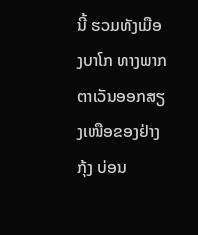ນີ້ ຮວມທັງເມືອງບາໂກ ທາງພາກຕາເວັນອອກສຽງເໜືອຂອງຢ່າງກຸ້ງ ບ່ອນ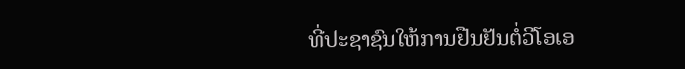ທີ່ປະຊາຊົນໃຫ້ການຢືນຢັນຕໍ່ວີໂອເອ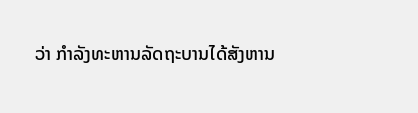ວ່າ ກຳລັງທະຫານລັດຖະບານໄດ້ສັງຫານ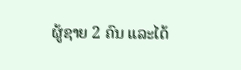ຜູ້ຊາຍ 2 ຄົນ ແລະໄດ້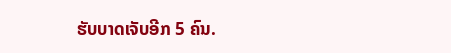ຮັບບາດເຈັບອີກ 5 ຄົນ.